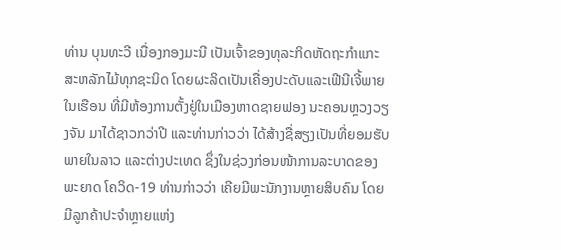ທ່ານ ບຸນທະວີ ເນື່ອງກອງມະນີ ເປັນເຈົ້າຂອງທຸລະກິດຫັດຖະກຳແກະສະຫລັກໄມ້ທຸກຊະນິດ ໂດຍຜະລິດເປັນເຄື່ອງປະດັບແລະເຟີນີເຈີ້ພາຍໃນເຮືອນ ທີ່ມີຫ້ອງການຕັ້ງຢູ່ໃນເມືອງຫາດຊາຍຟອງ ນະຄອນຫຼວງວຽງຈັນ ມາໄດ້ຊາວກວ່າປີ ແລະທ່ານກ່າວວ່າ ໄດ້ສ້າງຊື່ສຽງເປັນທີ່ຍອມຮັບພາຍໃນລາວ ແລະຕ່າງປະເທດ ຊຶ່ງໃນຊ່ວງກ່ອນໜ້າການລະບາດຂອງພະຍາດ ໂຄວິດ-19 ທ່ານກ່າວວ່າ ເຄີຍມີພະນັກງານຫຼາຍສິບຄົນ ໂດຍມີລູກຄ້າປະຈຳຫຼາຍແຫ່ງ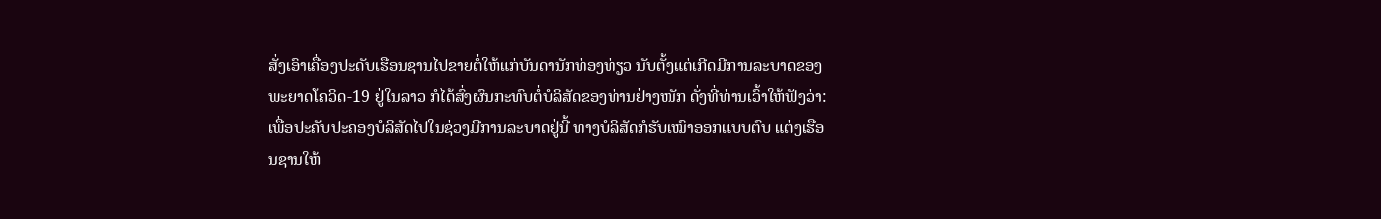ສັ່ງເອົາເຄື່ອງປະດັບເຮືອນຊານໄປຂາຍຕໍ່ໃຫ້ແກ່ບັນດານັກທ່ອງທ່ຽວ ນັບຕັ້ງແຕ່ເກີດມີການລະບາດຂອງພະຍາດໂຄວິດ-19 ຢູ່ໃນລາວ ກໍໄດ້ສົ່ງຜົນກະທົບຕໍ່ບໍລິສັດຂອງທ່ານຢ່າງໜັກ ດັ່ງທີ່ທ່ານເວົ້າໃຫ້ຟັງວ່າ:
ເພື່ອປະຄັບປະຄອງບໍລິສັດໄປໃນຊ່ວງມີການລະບາດຢູ່ນີ້ ທາງບໍລິສັດກໍຮັບເໝົາອອກແບບຕົບ ແຕ່ງເຮືອນຊານໃຫ້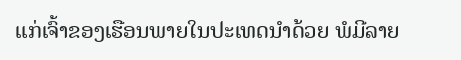ແກ່ເຈົ້າຂອງເຮືອນພາຍໃນປະເທດນຳດ້ວຍ ພໍມີລາຍ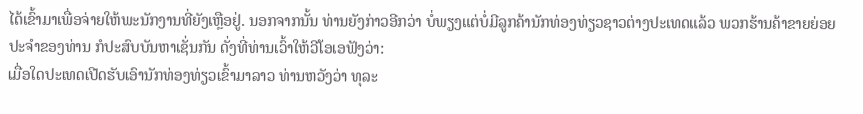ໄດ້ເຂົ້າມາເພື່ອຈ່າຍໃຫ້ພະນັກງານທີ່ຍັງເຫຼືອຢູ່. ນອກຈາກນັ້ນ ທ່ານຍັງກ່າວອີກວ່າ ບໍ່ພຽງແຕ່ບໍ່ມີລູກຄ້ານັກທ່ອງທ່ຽວຊາວຕ່າງປະເທດແລ້ວ ພວກຮ້ານຄ້າຂາຍຍ່ອຍປະຈຳຂອງທ່ານ ກໍປະສົບບັນຫາເຊັ່ນກັນ ດັ່ງທີ່ທ່ານເວົ້າໃຫ້ວີໂອເອຟັງວ່າ:
ເມື່ອໃດປະເທດເປີດຮັບເອົານັກທ່ອງທ່ຽວເຂົ້າມາລາວ ທ່ານຫວັງວ່າ ທຸລະ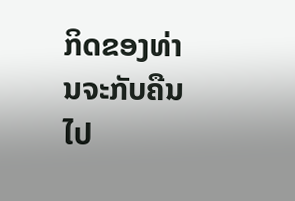ກິດຂອງທ່ານຈະກັບຄືນໄປ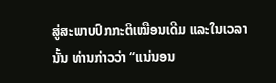ສູ່ສະພາບປົກກະຕິເໝືອນເດີມ ແລະໃນເວລານັ້ນ ທ່ານກ່າວວ່າ “ແນ່ນອນ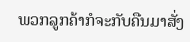ພວກລູກຄ້າກໍຈະກັບຄືນມາສັ່ງ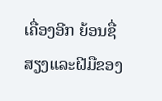ເຄື່ອງອີກ ຍ້ອນຊື່ສຽງແລະຝີມືຂອງ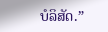ບໍລິສັດ.”